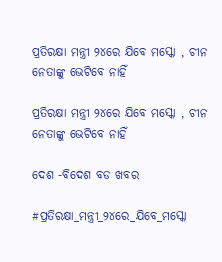ପ୍ରତିରକ୍ଷା ମନ୍ତ୍ରୀ ୨୪ରେ ଯିବେ ମସ୍କୋ , ଚୀନ ନେତାଙ୍କୁ ଭେଟିବେ ନାହିଁ

ପ୍ରତିରକ୍ଷା ମନ୍ତ୍ରୀ ୨୪ରେ ଯିବେ ମସ୍କୋ , ଚୀନ ନେତାଙ୍କୁ ଭେଟିବେ ନାହିଁ

ଦେଶ -ବିଦେଶ ବଡ ଖବର

#ପ୍ରତିରକ୍ଷା_ମନ୍ତ୍ରୀ_୨୪ରେ_ଯିବେ_ମସ୍କୋ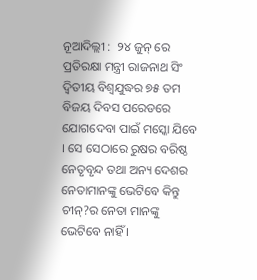ନୂଆଦିଲ୍ଲୀ :  ୨୪ ଜୁନ୍ ରେ ପ୍ରତିରକ୍ଷା ମନ୍ତ୍ରୀ ରାଜନାଥ ସିଂ ଦ୍ୱିତୀୟ ବିଶ୍ୱଯୁଦ୍ଧର ୭୫ ତମ ବିଜୟ ଦିବସ ପରେଡରେ ଯୋଗଦେବା ପାଇଁ ମସ୍କୋ ଯିବେ । ସେ ସେଠାରେ ରୁଷର ବରିଷ୍ଠ ନେତୃବୃନ୍ଦ ତଥା ଅନ୍ୟ ଦେଶର ନେତାମାନଙ୍କୁ ଭେଟିବେ କିନ୍ତୁ ଚୀନ୍?ର ନେତା ମାନଙ୍କୁ ଭେଟିବେ ନାହିଁ ।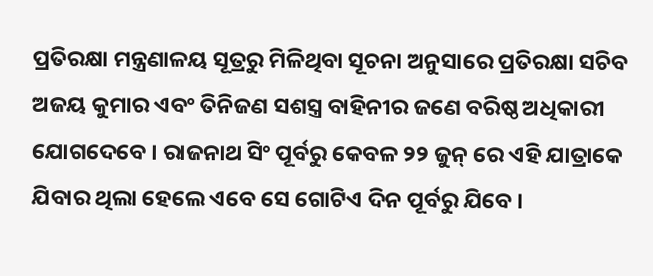ପ୍ରତିରକ୍ଷା ମନ୍ତ୍ରଣାଳୟ ସୂତ୍ରରୁ ମିଳିଥିବା ସୂଚନା ଅନୁସାରେ ପ୍ରତିରକ୍ଷା ସଚିବ ଅଜୟ କୁମାର ଏବଂ ତିନିଜଣ ସଶସ୍ତ୍ର ବାହିନୀର ଜଣେ ବରିଷ୍ଠ ଅଧିକାରୀ ଯୋଗଦେବେ । ରାଜନାଥ ସିଂ ପୂର୍ବରୁ କେବଳ ୨୨ ଜୁନ୍ ରେ ଏହି ଯାତ୍ରାକେ ଯିବାର ଥିଲା ହେଲେ ଏବେ ସେ ଗୋଟିଏ ଦିନ ପୂର୍ବରୁ ଯିବେ ।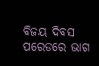ବିଜୟ ଦିବସ ପରେଡରେ ଭାଗ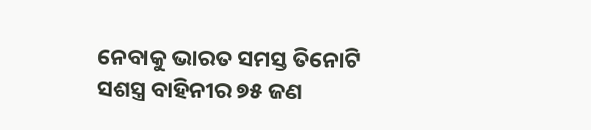ନେବାକୁ ଭାରତ ସମସ୍ତ ତିନୋଟି ସଶସ୍ତ୍ର ବାହିନୀର ୭୫ ଜଣ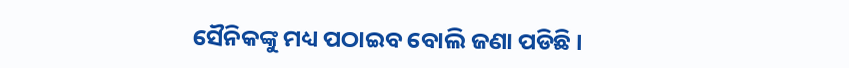ସୈନିକଙ୍କୁ ମଧ୍ୟ ପଠାଇବ ବୋଲି ଜଣା ପଡିଛି ।